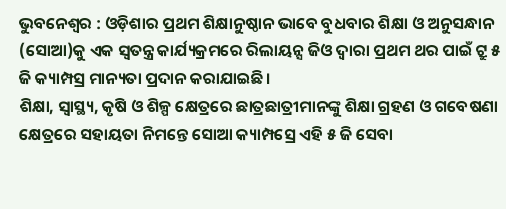ଭୁବନେଶ୍ୱର : ଓଡ଼ିଶାର ପ୍ରଥମ ଶିକ୍ଷାନୁଷ୍ଠାନ ଭାବେ ବୁଧବାର ଶିକ୍ଷା ଓ ଅନୁସନ୍ଧାନ (ସୋଆ)କୁ ଏକ ସ୍ୱତନ୍ତ୍ର କାର୍ଯ୍ୟକ୍ରମରେ ରିଲାୟନ୍ସ ଜିଓ ଦ୍ୱାରା ପ୍ରଥମ ଥର ପାଇଁ ଟ୍ରୁ ୫ ଜି କ୍ୟାମ୍ପସ୍ର ମାନ୍ୟତା ପ୍ରଦାନ କରାଯାଇଛି ।
ଶିକ୍ଷା, ସ୍ୱାସ୍ଥ୍ୟ, କୃଷି ଓ ଶିଳ୍ପ କ୍ଷେତ୍ରରେ ଛାତ୍ରଛାତ୍ରୀମାନଙ୍କୁ ଶିକ୍ଷା ଗ୍ରହଣ ଓ ଗବେଷଣା କ୍ଷେତ୍ରରେ ସହାୟତା ନିମନ୍ତେ ସୋଆ କ୍ୟାମ୍ପସ୍ରେ ଏହି ୫ ଜି ସେବା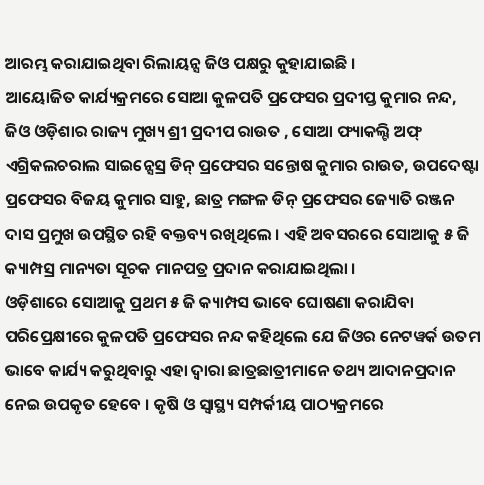ଆରମ୍ଭ କରାଯାଇଥିବା ରିଲାୟନ୍ସ ଜିଓ ପକ୍ଷରୁ କୁହାଯାଇଛି ।
ଆୟୋଜିତ କାର୍ଯ୍ୟକ୍ରମରେ ସୋଆ କୁଳପତି ପ୍ରଫେସର ପ୍ରଦୀପ୍ତ କୁମାର ନନ୍ଦ, ଜିଓ ଓଡ଼ିଶାର ରାଜ୍ୟ ମୁଖ୍ୟ ଶ୍ରୀ ପ୍ରଦୀପ ରାଉତ , ସୋଆ ଫ୍ୟାକଲ୍ଟି ଅଫ୍ ଏଗ୍ରିକଲଚରାଲ ସାଇନ୍ସେସ୍ର ଡିନ୍ ପ୍ରଫେସର ସନ୍ତୋଷ କୁମାର ରାଉତ, ଉପଦେଷ୍ଟା ପ୍ରଫେସର ବିଜୟ କୁମାର ସାହୁ, ଛାତ୍ର ମଙ୍ଗଳ ଡିନ୍ ପ୍ରଫେସର ଜ୍ୟୋତି ରଞ୍ଜନ ଦାସ ପ୍ରମୁଖ ଉପସ୍ଥିତ ରହି ବକ୍ତବ୍ୟ ରଖିଥିଲେ । ଏହି ଅବସରରେ ସୋଆକୁ ୫ ଜି କ୍ୟାମ୍ପସ୍ର ମାନ୍ୟତା ସୂଚକ ମାନପତ୍ର ପ୍ରଦାନ କରାଯାଇଥିଲା ।
ଓଡ଼ିଶାରେ ସୋଆକୁ ପ୍ରଥମ ୫ ଜି କ୍ୟାମ୍ପସ ଭାବେ ଘୋଷଣା କରାଯିବା ପରିପ୍ରେକ୍ଷୀରେ କୁଳପତି ପ୍ରଫେସର ନନ୍ଦ କହିଥିଲେ ଯେ ଜିଓର ନେଟୱର୍କ ଉତମ ଭାବେ କାର୍ଯ୍ୟ କରୁଥିବାରୁ ଏହା ଦ୍ୱାରା ଛାତ୍ରଛାତ୍ରୀମାନେ ତଥ୍ୟ ଆଦାନପ୍ରଦାନ ନେଇ ଉପକୃତ ହେବେ । କୃଷି ଓ ସ୍ୱାସ୍ଥ୍ୟ ସମ୍ପର୍କୀୟ ପାଠ୍ୟକ୍ରମରେ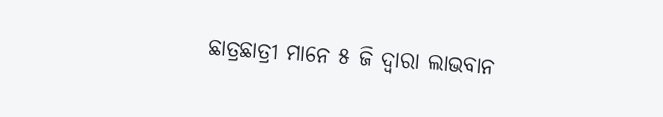ଛାତ୍ରଛାତ୍ରୀ ମାନେ ୫ ଜି ଦ୍ୱାରା ଲାଭବାନ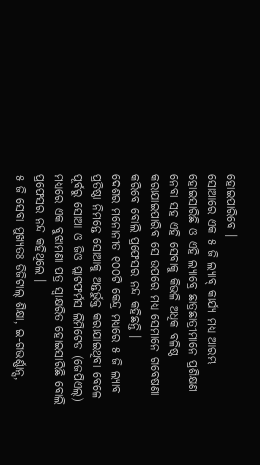ହୋଇପାରିବେ ।
ସୋଆରେ ଏକ ୫ ଜି ଲ୍ୟାବ୍ କାର୍ଯ୍ୟ ମଧ୍ୟ ଆରମ୍ଭ ହୋଇସାରିଛି ଓ ଏହି ଲ୍ୟାବ୍ରେ ଛାତ୍ରଛାତ୍ରୀମାନେ ପ୍ରଶିକ୍ଷଣ ନେବା ସହ ଏହି ସେବାକୁ କିଭଳି ଅଧିକ ବଳିଷ୍ଠ କରାଯାଇପାରିବ ସେ ଉପରେ ମଧ୍ୟ ସେମାନେ ଗବେଷଣା କରିବେ ବୋଲି ପ୍ରଫେସର ନନ୍ଦ କହିଛନ୍ତି ।
ଦେଶର ମନୋନୀତ ୧୦୦ଟି କେନ୍ଦ୍ର ମଧ୍ୟରେ ୫ ଜି ଲ୍ୟାବ ପ୍ରତିଷ୍ଠା ନିମନ୍ତେ ସୋଆକୁ ଅନ୍ତର୍ଭୁକ୍ତ କରାଯାଇଥିବା ବେଳେ ପୂର୍ବରୁ ସୋଆ ଓ ଜିଓ ପ୍ଲାଟଫର୍ମସ ଲିମିଟେଡ (ଜେପିଏଲ୍) ମଧ୍ୟରେ ଏକ ବୁଝାମଣା ପତ୍ର ସ୍ୱାକ୍ଷରିତ ହୋଇସାରିଛି ବୋଲି ପ୍ରଫେସର ନନ୍ଦ କହିଥିଲେ ।
୫ ଜି ସେବା ମୁଖ୍ୟତଃ ଡିଜିଟାଲ୍ ଶିକ୍ଷା, ଇ-ଗଭର୍ଣ୍ଣାନ୍ସ,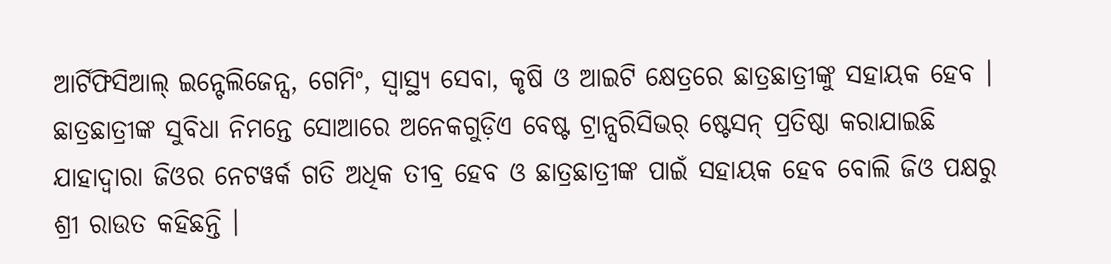ଆର୍ଟିଫିସିଆଲ୍ ଇନ୍ଟେଲିଜେନ୍ସ, ଗେମିଂ, ସ୍ୱାସ୍ଥ୍ୟ ସେବା, କୃଷି ଓ ଆଇଟି କ୍ଷେତ୍ରରେ ଛାତ୍ରଛାତ୍ରୀଙ୍କୁ ସହାୟକ ହେବ । ଛାତ୍ରଛାତ୍ରୀଙ୍କ ସୁବିଧା ନିମନ୍ତେ ସୋଆରେ ଅନେକଗୁଡ଼ିଏ ବେଷ୍ଟ ଟ୍ରାନ୍ସରିସିଭର୍ ଷ୍ଟେସନ୍ ପ୍ରତିଷ୍ଠା କରାଯାଇଛି ଯାହାଦ୍ୱାରା ଜିଓର ନେଟୱର୍କ ଗତି ଅଧିକ ତୀବ୍ର ହେବ ଓ ଛାତ୍ରଛାତ୍ରୀଙ୍କ ପାଇଁ ସହାୟକ ହେବ ବୋଲି ଜିଓ ପକ୍ଷରୁ ଶ୍ରୀ ରାଉତ କହିଛନ୍ତି ।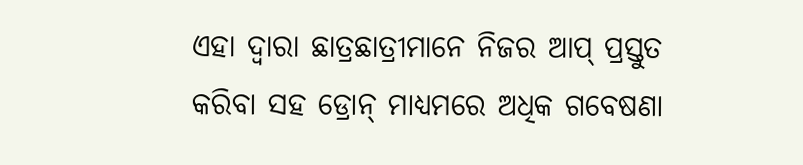ଏହା ଦ୍ୱାରା ଛାତ୍ରଛାତ୍ରୀମାନେ ନିଜର ଆପ୍ ପ୍ରସ୍ତୁତ କରିବା ସହ ଡ୍ରୋନ୍ ମାଧ୍ୟମରେ ଅଧିକ ଗବେଷଣା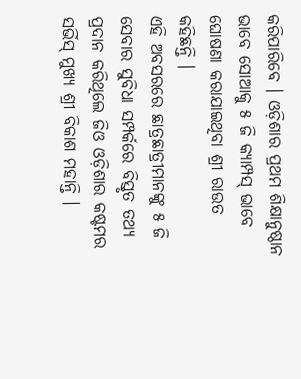କରିପାରିବେ । ଓଡ଼ିଶାର ପ୍ରଥମ ଶିକ୍ଷାନୁଷ୍ଠାନ ଭାବେ ସୋଆକୁ ୫ ଜି କ୍ୟାମ୍ପସ୍ ଭାବେ ଘୋଷଣା କରାଯାଇଥିବା ଶ୍ରୀ ରାଉତ କହିଛନ୍ତି ।
ଏହି ଅବସରରେ ଛାତ୍ରଛାତ୍ରୀମାନଙ୍କୁ ୫ ଜି ସେବାର ସୁବିଧା ସମ୍ପର୍କରେ ବିସ୍ତୃତ ତଥ୍ୟ ପ୍ରଦାନ କରିଥିଲେ ଜିଓ ଓଡ଼ିଶାର କଷ୍ଟମର ସର୍ଭିସ୍ ମୁଖ୍ୟ ଶ୍ରୀ ବିକାଶ ମହାନ୍ତି ।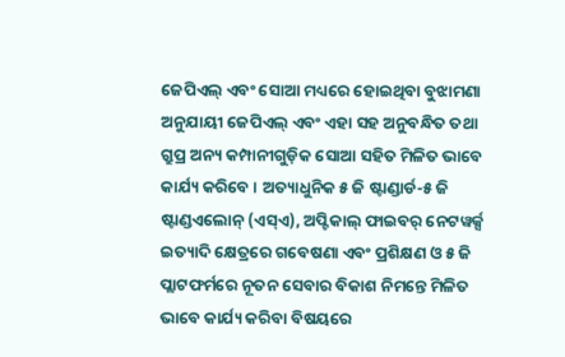ଜେପିଏଲ୍ ଏବଂ ସୋଆ ମଧ୍ୟରେ ହୋଇଥିବା ବୁଝାମଣା ଅନୁଯାୟୀ ଜେପିଏଲ୍ ଏବଂ ଏହା ସହ ଅନୁବନ୍ଧିତ ତଥା ଗ୍ରୁପ୍ର ଅନ୍ୟ କମ୍ପାନୀଗୁଡ଼ିକ ସୋଆ ସହିତ ମିଳିତ ଭାବେ କାର୍ଯ୍ୟ କରିବେ । ଅତ୍ୟାଧୁନିକ ୫ ଜି ଷ୍ଟାଣ୍ଡାର୍ଡ-୫ ଜି ଷ୍ଟାଣ୍ଡଏଲୋନ୍ (ଏସ୍ଏ), ଅପ୍ଟିକାଲ୍ ଫାଇବର୍ ନେଟୱର୍କ୍ସ ଇତ୍ୟାଦି କ୍ଷେତ୍ରରେ ଗବେଷଣା ଏବଂ ପ୍ରଶିକ୍ଷଣ ଓ ୫ ଜି ପ୍ଲାଟଫର୍ମରେ ନୂତନ ସେବାର ବିକାଶ ନିମନ୍ତେ ମିଳିତ ଭାବେ କାର୍ଯ୍ୟ କରିବା ବିଷୟରେ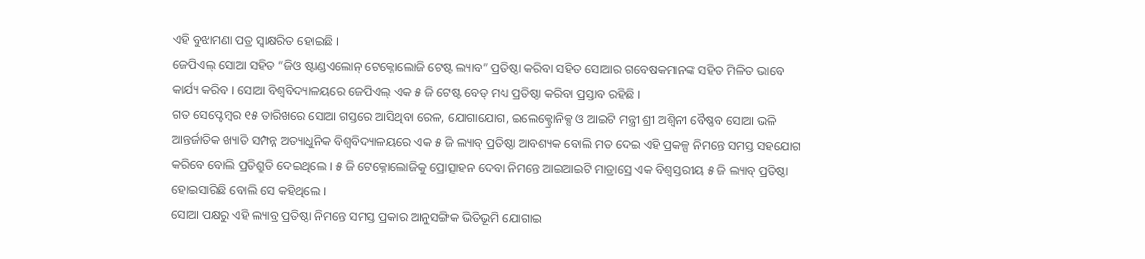ଏହି ବୁଝାମଣା ପତ୍ର ସ୍ୱାକ୍ଷରିତ ହୋଇଛି ।
ଜେପିଏଲ୍ ସୋଆ ସହିତ “ଜିଓ ଷ୍ଟାଣ୍ଡଏଲୋନ୍ ଟେକ୍ନୋଲୋଜି ଟେଷ୍ଟ ଲ୍ୟାବ” ପ୍ରତିଷ୍ଠା କରିବା ସହିତ ସୋଆର ଗବେଷକମାନଙ୍କ ସହିତ ମିଳିତ ଭାବେ କାର୍ଯ୍ୟ କରିବ । ସୋଆ ବିଶ୍ୱବିଦ୍ୟାଳୟରେ ଜେପିଏଲ୍ ଏକ ୫ ଜି ଟେଷ୍ଟ ବେଡ୍ ମଧ୍ୟ ପ୍ରତିଷ୍ଠା କରିବା ପ୍ରସ୍ତାବ ରହିଛି ।
ଗତ ସେପ୍ଟେମ୍ବର ୧୫ ତାରିଖରେ ସୋଆ ଗସ୍ତରେ ଆସିଥିବା ରେଳ, ଯୋଗାଯୋଗ, ଇଲେକ୍ଟ୍ରୋନିକ୍ସ ଓ ଆଇଟି ମନ୍ତ୍ରୀ ଶ୍ରୀ ଅଶ୍ୱିନୀ ବୈଷ୍ଣବ ସୋଆ ଭଳି ଆନ୍ତର୍ଜାତିକ ଖ୍ୟାତି ସମ୍ପନ୍ନ ଅତ୍ୟାଧୁନିକ ବିଶ୍ୱବିଦ୍ୟାଳୟରେ ଏକ ୫ ଜି ଲ୍ୟାବ୍ ପ୍ରତିଷ୍ଠା ଆବଶ୍ୟକ ବୋଲି ମତ ଦେଇ ଏହି ପ୍ରକଳ୍ପ ନିମନ୍ତେ ସମସ୍ତ ସହଯୋଗ କରିବେ ବୋଲି ପ୍ରତିଶ୍ରୁତି ଦେଇଥିଲେ । ୫ ଜି ଟେକ୍ନୋଲୋଜିକୁ ପ୍ରୋତ୍ସାହନ ଦେବା ନିମନ୍ତେ ଆଇଆଇଟି ମାଡ୍ରାସ୍ରେ ଏକ ବିଶ୍ୱସ୍ତରୀୟ ୫ ଜି ଲ୍ୟାବ୍ ପ୍ରତିଷ୍ଠା ହୋଇସାରିଛି ବୋଲି ସେ କହିଥିଲେ ।
ସୋଆ ପକ୍ଷରୁ ଏହି ଲ୍ୟାବ୍ର ପ୍ରତିଷ୍ଠା ନିମନ୍ତେ ସମସ୍ତ ପ୍ରକାର ଆନୁସଙ୍ଗିକ ଭିତିଭୂମି ଯୋଗାଇ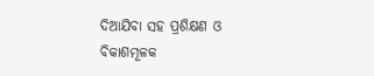ଦିଆଯିବା ସହ ପ୍ରଶିକ୍ଷଣ ଓ ବିକାଶମୂଳକ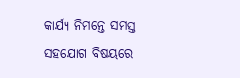କାର୍ଯ୍ୟ ନିମନ୍ତେ ସମସ୍ତ ସହଯୋଗ ବିଷୟରେ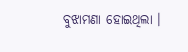ବୁଝାମଣା ହୋଇଥିଲା ।